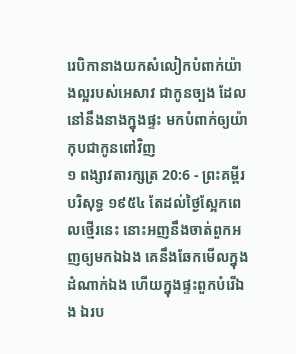រេបិកានាងយកសំលៀកបំពាក់យ៉ាងល្អរបស់អេសាវ ជាកូនច្បង ដែលនៅនឹងនាងក្នុងផ្ទះ មកបំពាក់ឲ្យយ៉ាកុបជាកូនពៅវិញ
១ ពង្សាវតារក្សត្រ 20:6 - ព្រះគម្ពីរបរិសុទ្ធ ១៩៥៤ តែដល់ថ្ងៃស្អែកពេលថ្មើរនេះ នោះអញនឹងចាត់ពួកអញឲ្យមកឯឯង គេនឹងឆែកមើលក្នុងដំណាក់ឯង ហើយក្នុងផ្ទះពួកបំរើឯង ឯរប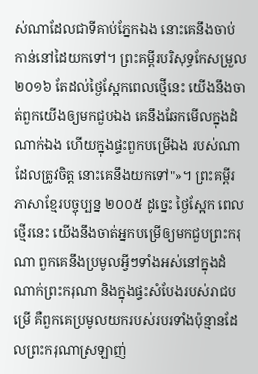ស់ណាដែលជាទីគាប់ភ្នែកឯង នោះគេនឹងចាប់កាន់នៅដៃយកទៅ។ ព្រះគម្ពីរបរិសុទ្ធកែសម្រួល ២០១៦ តែដល់ថ្ងៃស្អែកពេលថ្មើនេះ យើងនឹងចាត់ពួកយើងឲ្យមកជួបឯង គេនឹងឆែកមើលក្នុងដំណាក់ឯង ហើយក្នុងផ្ទះពួកបម្រើឯង របស់ណាដែលត្រូវចិត្ត នោះគេនឹងយកទៅ"»។ ព្រះគម្ពីរភាសាខ្មែរបច្ចុប្បន្ន ២០០៥ ដូច្នេះ ថ្ងៃស្អែក ពេលថ្មើរនេះ យើងនឹងចាត់អ្នកបម្រើឲ្យមកជួបព្រះករុណា ពួកគេនឹងប្រមូលអ្វីៗទាំងអស់នៅក្នុងដំណាក់ព្រះករុណា និងក្នុងផ្ទះសំបែងរបស់រាជបម្រើ គឺពួកគេប្រមូលយករបស់របរទាំងប៉ុន្មានដែលព្រះករុណាស្រឡាញ់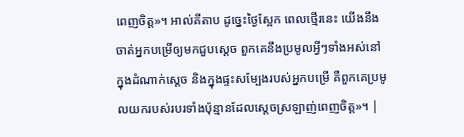ពេញចិត្ត»។ អាល់គីតាប ដូច្នេះថ្ងៃស្អែក ពេលថ្មើរនេះ យើងនឹងចាត់អ្នកបម្រើឲ្យមកជួបស្តេច ពួកគេនឹងប្រមូលអ្វីៗទាំងអស់នៅក្នុងដំណាក់ស្តេច និងក្នុងផ្ទះសម្បែងរបស់អ្នកបម្រើ គឺពួកគេប្រមូលយករបស់របរទាំងប៉ុន្មានដែលស្តេចស្រឡាញ់ពេញចិត្ត»។ |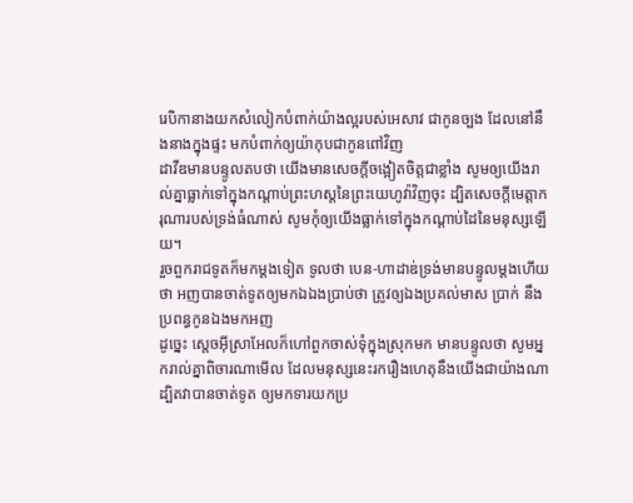រេបិកានាងយកសំលៀកបំពាក់យ៉ាងល្អរបស់អេសាវ ជាកូនច្បង ដែលនៅនឹងនាងក្នុងផ្ទះ មកបំពាក់ឲ្យយ៉ាកុបជាកូនពៅវិញ
ដាវីឌមានបន្ទូលតបថា យើងមានសេចក្ដីចង្អៀតចិត្តជាខ្លាំង សូមឲ្យយើងរាល់គ្នាធ្លាក់ទៅក្នុងកណ្ដាប់ព្រះហស្តនៃព្រះយេហូវ៉ាវិញចុះ ដ្បិតសេចក្ដីមេត្តាករុណារបស់ទ្រង់ធំណាស់ សូមកុំឲ្យយើងធ្លាក់ទៅក្នុងកណ្តាប់ដៃនៃមនុស្សឡើយ។
រួចពួករាជទូតក៏មកម្តងទៀត ទូលថា បេន-ហាដាឌ់ទ្រង់មានបន្ទូលម្តងហើយថា អញបានចាត់ទូតឲ្យមកឯឯងប្រាប់ថា ត្រូវឲ្យឯងប្រគល់មាស ប្រាក់ នឹងប្រពន្ធកូនឯងមកអញ
ដូច្នេះ ស្តេចអ៊ីស្រាអែលក៏ហៅពួកចាស់ទុំក្នុងស្រុកមក មានបន្ទូលថា សូមអ្នករាល់គ្នាពិចារណាមើល ដែលមនុស្សនេះរករឿងហេតុនឹងយើងជាយ៉ាងណា ដ្បិតវាបានចាត់ទូត ឲ្យមកទារយកប្រ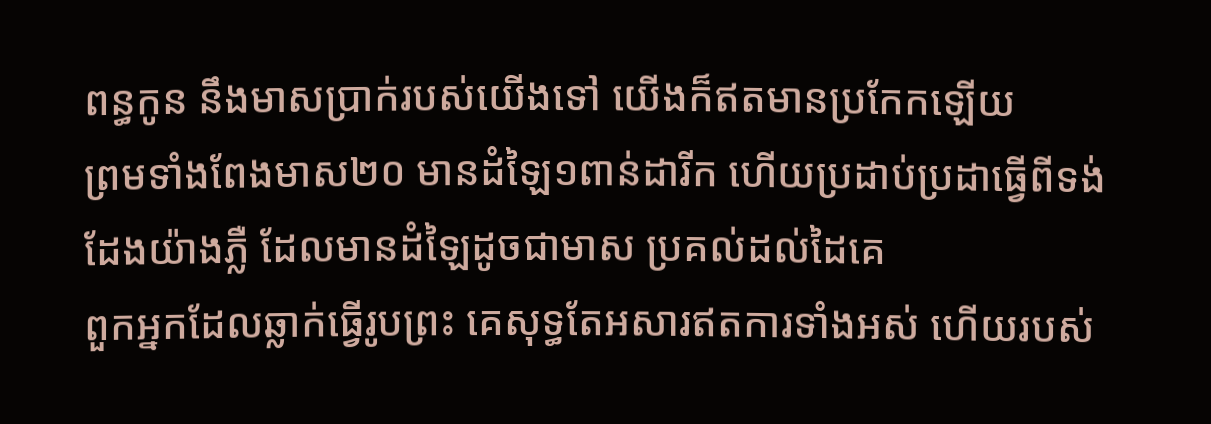ពន្ធកូន នឹងមាសប្រាក់របស់យើងទៅ យើងក៏ឥតមានប្រកែកឡើយ
ព្រមទាំងពែងមាស២០ មានដំឡៃ១ពាន់ដារីក ហើយប្រដាប់ប្រដាធ្វើពីទង់ដែងយ៉ាងភ្លឺ ដែលមានដំឡៃដូចជាមាស ប្រគល់ដល់ដៃគេ
ពួកអ្នកដែលឆ្លាក់ធ្វើរូបព្រះ គេសុទ្ធតែអសារឥតការទាំងអស់ ហើយរបស់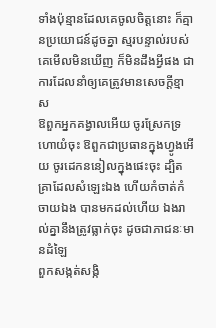ទាំងប៉ុន្មានដែលគេចូលចិត្តនោះ ក៏គ្មានប្រយោជន៍ដូចគ្នា ស្មរបន្ទាល់របស់គេមើលមិនឃើញ ក៏មិនដឹងអ្វីផង ជាការដែលនាំឲ្យគេត្រូវមានសេចក្ដីខ្មាស
ឱពួកអ្នកគង្វាលអើយ ចូរស្រែកទ្រហោយំចុះ ឱពួកជាប្រធានក្នុងហ្វូងអើយ ចូរដេកននៀលក្នុងផេះចុះ ដ្បិតគ្រាដែលសំឡេះឯង ហើយកំចាត់កំចាយឯង បានមកដល់ហើយ ឯងរាល់គ្នានឹងត្រូវធ្លាក់ចុះ ដូចជាភាជនៈមានដំឡៃ
ពួកសង្កត់សង្កិ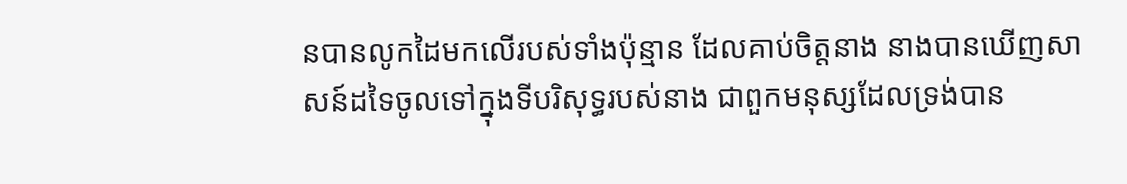នបានលូកដៃមកលើរបស់ទាំងប៉ុន្មាន ដែលគាប់ចិត្តនាង នាងបានឃើញសាសន៍ដទៃចូលទៅក្នុងទីបរិសុទ្ធរបស់នាង ជាពួកមនុស្សដែលទ្រង់បាន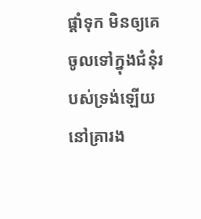ផ្តាំទុក មិនឲ្យគេចូលទៅក្នុងជំនុំរបស់ទ្រង់ឡើយ
នៅគ្រារង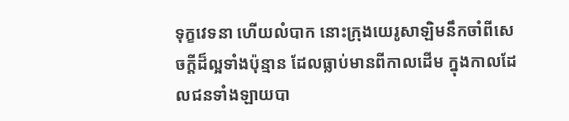ទុក្ខវេទនា ហើយលំបាក នោះក្រុងយេរូសាឡិមនឹកចាំពីសេចក្ដីដ៏ល្អទាំងប៉ុន្មាន ដែលធ្លាប់មានពីកាលដើម ក្នុងកាលដែលជនទាំងឡាយបា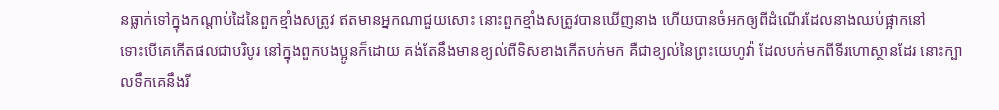នធ្លាក់ទៅក្នុងកណ្តាប់ដៃនៃពួកខ្មាំងសត្រូវ ឥតមានអ្នកណាជួយសោះ នោះពួកខ្មាំងសត្រូវបានឃើញនាង ហើយបានចំអកឲ្យពីដំណើរដែលនាងឈប់ផ្អាកនៅ
ទោះបើគេកើតផលជាបរិបូរ នៅក្នុងពួកបងប្អូនក៏ដោយ គង់តែនឹងមានខ្យល់ពីទិសខាងកើតបក់មក គឺជាខ្យល់នៃព្រះយេហូវ៉ា ដែលបក់មកពីទីរហោស្ថានដែរ នោះក្បាលទឹកគេនឹងរី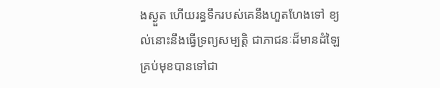ងស្ងួត ហើយរន្ធទឹករបស់គេនឹងហួតហែងទៅ ខ្យល់នោះនឹងធ្វើទ្រព្យសម្បត្តិ ជាភាជនៈដ៏មានដំឡៃគ្រប់មុខបានទៅជា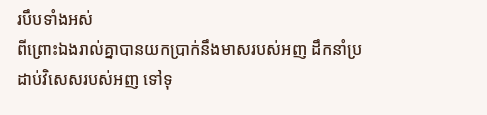របឹបទាំងអស់
ពីព្រោះឯងរាល់គ្នាបានយកប្រាក់នឹងមាសរបស់អញ ដឹកនាំប្រដាប់វិសេសរបស់អញ ទៅទុ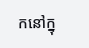កនៅក្នុ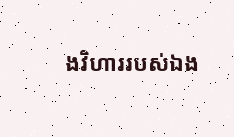ងវិហាររបស់ឯង